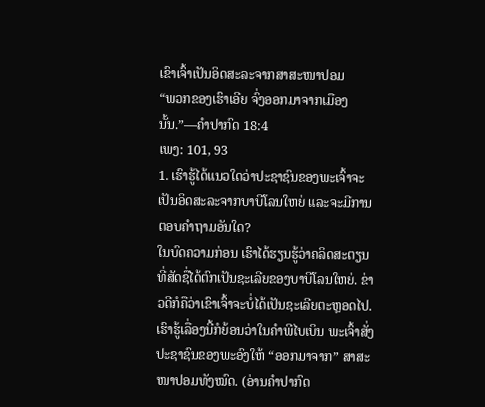ເຂົາເຈົ້າເປັນອິດສະລະຈາກສາສະໜາປອມ
“ພວກຂອງເຮົາເອີຍ ຈົ່ງອອກມາຈາກເມືອງນັ້ນ.”—ຄຳປາກົດ 18:4
ເພງ: 101, 93
1. ເຮົາຮູ້ໄດ້ແນວໃດວ່າປະຊາຊົນຂອງພະເຈົ້າຈະເປັນອິດສະລະຈາກບາບີໂລນໃຫຍ່ ແລະຈະມີການຕອບຄຳຖາມອັນໃດ?
ໃນບົດຄວາມກ່ອນ ເຮົາໄດ້ຮຽນຮູ້ວ່າຄລິດສະຕຽນທີ່ສັດຊື່ໄດ້ຕົກເປັນຊະເລີຍຂອງບາບີໂລນໃຫຍ່. ຂ່າວດີກໍຄືວ່າເຂົາເຈົ້າຈະບໍ່ໄດ້ເປັນຊະເລີຍຕະຫຼອດໄປ. ເຮົາຮູ້ເລື່ອງນີ້ກໍຍ້ອນວ່າໃນຄຳພີໄບເບິນ ພະເຈົ້າສັ່ງປະຊາຊົນຂອງພະອົງໃຫ້ “ອອກມາຈາກ” ສາສະໜາປອມທັງໝົດ. (ອ່ານຄຳປາກົດ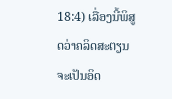18:4) ເລື່ອງນີ້ພິສູດວ່າຄລິດສະຕຽນຈະເປັນອິດ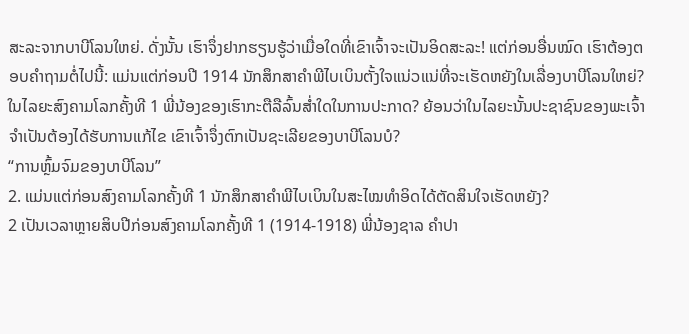ສະລະຈາກບາບີໂລນໃຫຍ່. ດັ່ງນັ້ນ ເຮົາຈຶ່ງຢາກຮຽນຮູ້ວ່າເມື່ອໃດທີ່ເຂົາເຈົ້າຈະເປັນອິດສະລະ! ແຕ່ກ່ອນອື່ນໝົດ ເຮົາຕ້ອງຕອບຄຳຖາມຕໍ່ໄປນີ້: ແມ່ນແຕ່ກ່ອນປີ 1914 ນັກສຶກສາຄຳພີໄບເບິນຕັ້ງໃຈແນ່ວແນ່ທີ່ຈະເຮັດຫຍັງໃນເລື່ອງບາບີໂລນໃຫຍ່? ໃນໄລຍະສົງຄາມໂລກຄັ້ງທີ 1 ພີ່ນ້ອງຂອງເຮົາກະຕືລືລົ້ນສໍ່າໃດໃນການປະກາດ? ຍ້ອນວ່າໃນໄລຍະນັ້ນປະຊາຊົນຂອງພະເຈົ້າຈຳເປັນຕ້ອງໄດ້ຮັບການແກ້ໄຂ ເຂົາເຈົ້າຈຶ່ງຕົກເປັນຊະເລີຍຂອງບາບີໂລນບໍ?
“ການຫຼົ້ມຈົມຂອງບາບີໂລນ”
2. ແມ່ນແຕ່ກ່ອນສົງຄາມໂລກຄັ້ງທີ 1 ນັກສຶກສາຄຳພີໄບເບິນໃນສະໄໝທຳອິດໄດ້ຕັດສິນໃຈເຮັດຫຍັງ?
2 ເປັນເວລາຫຼາຍສິບປີກ່ອນສົງຄາມໂລກຄັ້ງທີ 1 (1914-1918) ພີ່ນ້ອງຊາລ ຄຳປາ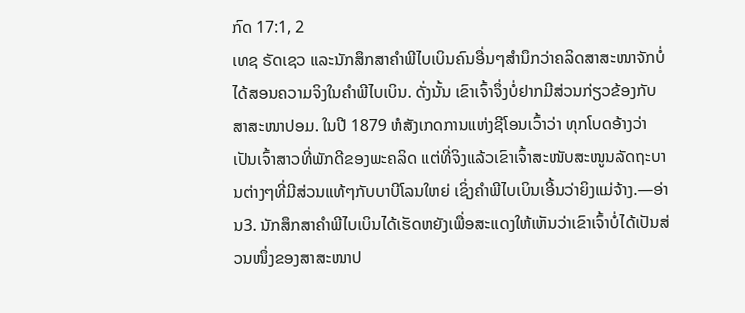ກົດ 17:1, 2
ເທຊ ຣັດເຊວ ແລະນັກສຶກສາຄຳພີໄບເບິນຄົນອື່ນໆສຳນຶກວ່າຄລິດສາສະໜາຈັກບໍ່ໄດ້ສອນຄວາມຈິງໃນຄຳພີໄບເບິນ. ດັ່ງນັ້ນ ເຂົາເຈົ້າຈຶ່ງບໍ່ຢາກມີສ່ວນກ່ຽວຂ້ອງກັບສາສະໜາປອມ. ໃນປີ 1879 ຫໍສັງເກດການແຫ່ງຊີໂອນເວົ້າວ່າ ທຸກໂບດອ້າງວ່າເປັນເຈົ້າສາວທີ່ພັກດີຂອງພະຄລິດ ແຕ່ທີ່ຈິງແລ້ວເຂົາເຈົ້າສະໜັບສະໜູນລັດຖະບານຕ່າງໆທີ່ມີສ່ວນແທ້ໆກັບບາບີໂລນໃຫຍ່ ເຊິ່ງຄຳພີໄບເບິນເອີ້ນວ່າຍິງແມ່ຈ້າງ.—ອ່ານ3. ນັກສຶກສາຄຳພີໄບເບິນໄດ້ເຮັດຫຍັງເພື່ອສະແດງໃຫ້ເຫັນວ່າເຂົາເຈົ້າບໍ່ໄດ້ເປັນສ່ວນໜຶ່ງຂອງສາສະໜາປ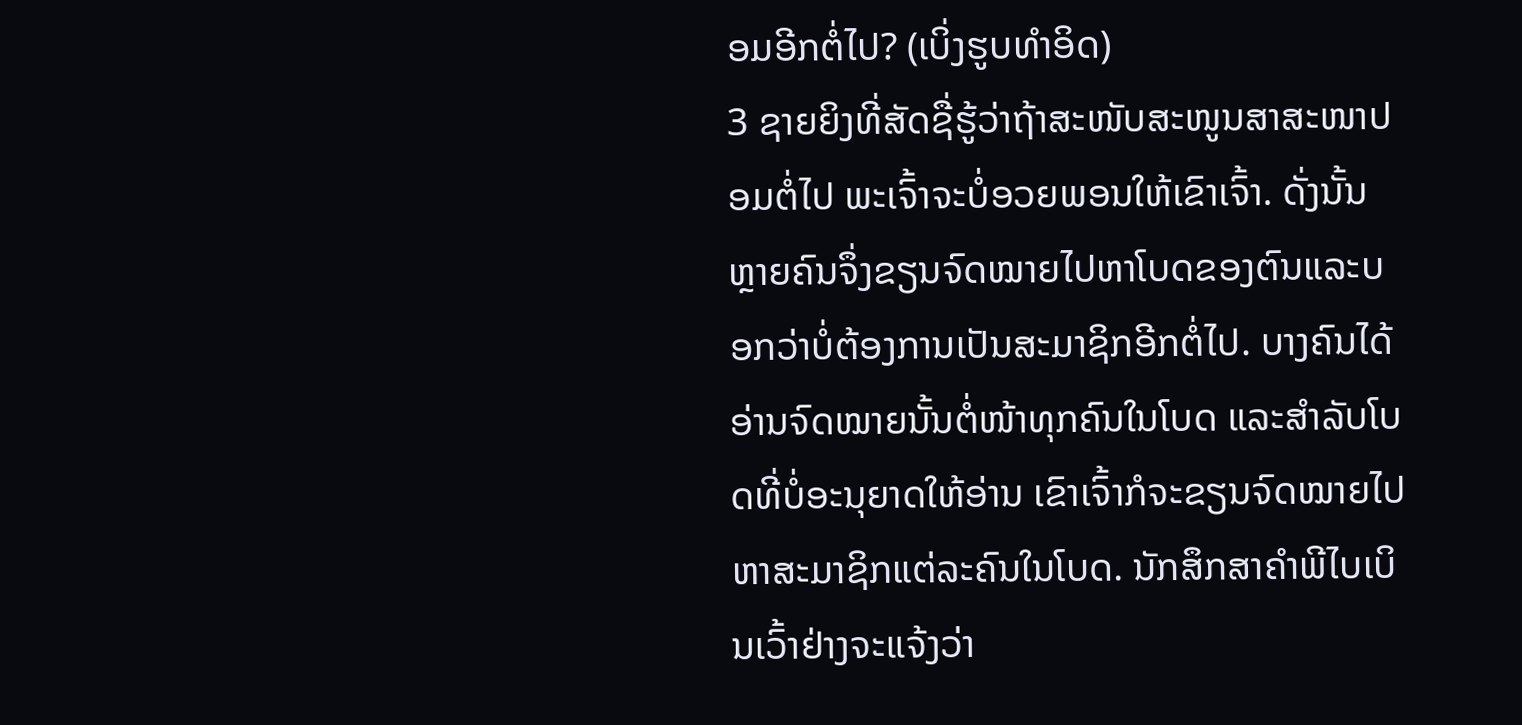ອມອີກຕໍ່ໄປ? (ເບິ່ງຮູບທຳອິດ)
3 ຊາຍຍິງທີ່ສັດຊື່ຮູ້ວ່າຖ້າສະໜັບສະໜູນສາສະໜາປອມຕໍ່ໄປ ພະເຈົ້າຈະບໍ່ອວຍພອນໃຫ້ເຂົາເຈົ້າ. ດັ່ງນັ້ນ ຫຼາຍຄົນຈຶ່ງຂຽນຈົດໝາຍໄປຫາໂບດຂອງຕົນແລະບອກວ່າບໍ່ຕ້ອງການເປັນສະມາຊິກອີກຕໍ່ໄປ. ບາງຄົນໄດ້ອ່ານຈົດໝາຍນັ້ນຕໍ່ໜ້າທຸກຄົນໃນໂບດ ແລະສຳລັບໂບດທີ່ບໍ່ອະນຸຍາດໃຫ້ອ່ານ ເຂົາເຈົ້າກໍຈະຂຽນຈົດໝາຍໄປຫາສະມາຊິກແຕ່ລະຄົນໃນໂບດ. ນັກສຶກສາຄຳພີໄບເບິນເວົ້າຢ່າງຈະແຈ້ງວ່າ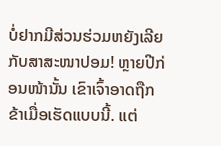ບໍ່ຢາກມີສ່ວນຮ່ວມຫຍັງເລີຍກັບສາສະໜາປອມ! ຫຼາຍປີກ່ອນໜ້ານັ້ນ ເຂົາເຈົ້າອາດຖືກຂ້າເມື່ອເຮັດແບບນີ້. ແຕ່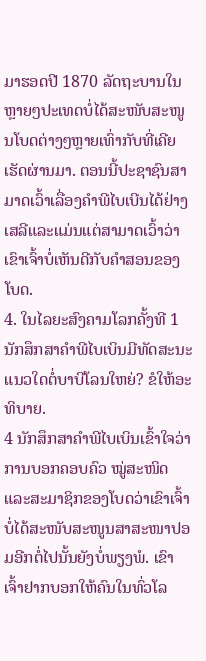ມາຮອດປີ 1870 ລັດຖະບານໃນຫຼາຍໆປະເທດບໍ່ໄດ້ສະໜັບສະໜູນໂບດຕ່າງໆຫຼາຍເທົ່າກັບທີ່ເຄີຍເຮັດຜ່ານມາ. ຕອນນີ້ປະຊາຊົນສາມາດເວົ້າເລື່ອງຄຳພີໄບເບີນໄດ້ຢ່າງເສລີແລະແມ່ນແຕ່ສາມາດເວົ້າວ່າເຂົາເຈົ້າບໍ່ເຫັນດີກັບຄຳສອນຂອງໂບດ.
4. ໃນໄລຍະສົງຄາມໂລກຄັ້ງທີ 1 ນັກສຶກສາຄຳພີໄບເບິນມີທັດສະນະແນວໃດຕໍ່ບາບີໂລນໃຫຍ່? ຂໍໃຫ້ອະທິບາຍ.
4 ນັກສຶກສາຄຳພີໄບເບິນເຂົ້າໃຈວ່າການບອກຄອບຄົວ ໝູ່ສະໜິດ ແລະສະມາຊິກຂອງໂບດວ່າເຂົາເຈົ້າບໍ່ໄດ້ສະໜັບສະໜູນສາສະໜາປອມອີກຕໍ່ໄປນັ້ນຍັງບໍ່ພຽງພໍ. ເຂົາເຈົ້າຢາກບອກໃຫ້ຄົນໃນທົ່ວໂລ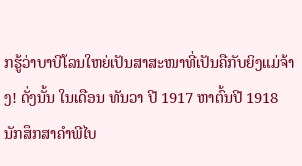ກຮູ້ວ່າບາບີໂລນໃຫຍ່ເປັນສາສະໜາທີ່ເປັນຄືກັບຍິງແມ່ຈ້າງ! ດັ່ງນັ້ນ ໃນເດືອນ ທັນວາ ປີ 1917 ຫາຕົ້ນປີ 1918 ນັກສຶກສາຄຳພີໄບ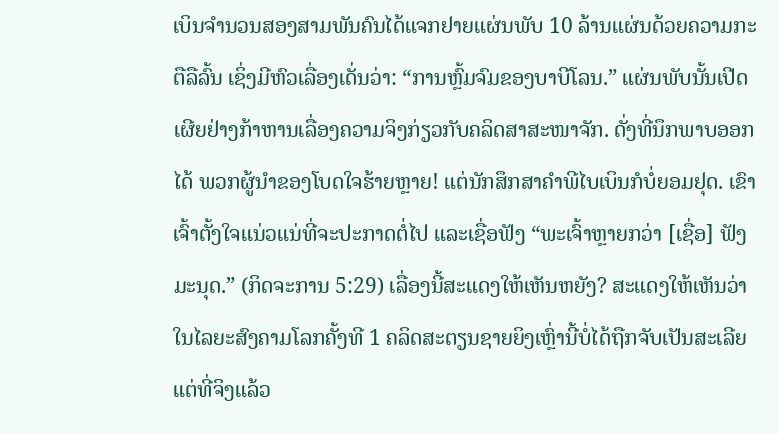ເບິນຈຳນວນສອງສາມພັນຄົນໄດ້ແຈກຢາຍແຜ່ນພັບ 10 ລ້ານແຜ່ນດ້ວຍຄວາມກະຕືລືລົ້ນ ເຊິ່ງມີຫົວເລື່ອງເດັ່ນວ່າ: “ການຫຼົ້ມຈົມຂອງບາບີໂລນ.” ແຜ່ນພັບນັ້ນເປີດເຜີຍຢ່າງກ້າຫານເລື່ອງຄວາມຈິງກ່ຽວກັບຄລິດສາສະໜາຈັກ. ດັ່ງທີ່ນຶກພາບອອກໄດ້ ພວກຜູ້ນຳຂອງໂບດໃຈຮ້າຍຫຼາຍ! ແຕ່ນັກສຶກສາຄຳພີໄບເບິນກໍບໍ່ຍອມຢຸດ. ເຂົາເຈົ້າຕັ້ງໃຈແນ່ວແນ່ທີ່ຈະປະກາດຕໍ່ໄປ ແລະເຊື່ອຟັງ “ພະເຈົ້າຫຼາຍກວ່າ [ເຊື່ອ] ຟັງມະນຸດ.” (ກິດຈະການ 5:29) ເລື່ອງນີ້ສະແດງໃຫ້ເຫັນຫຍັງ? ສະແດງໃຫ້ເຫັນວ່າໃນໄລຍະສົງຄາມໂລກຄັ້ງທີ 1 ຄລິດສະຕຽນຊາຍຍິງເຫຼົ່ານີ້ບໍ່ໄດ້ຖືກຈັບເປັນສະເລີຍ ແຕ່ທີ່ຈິງແລ້ວ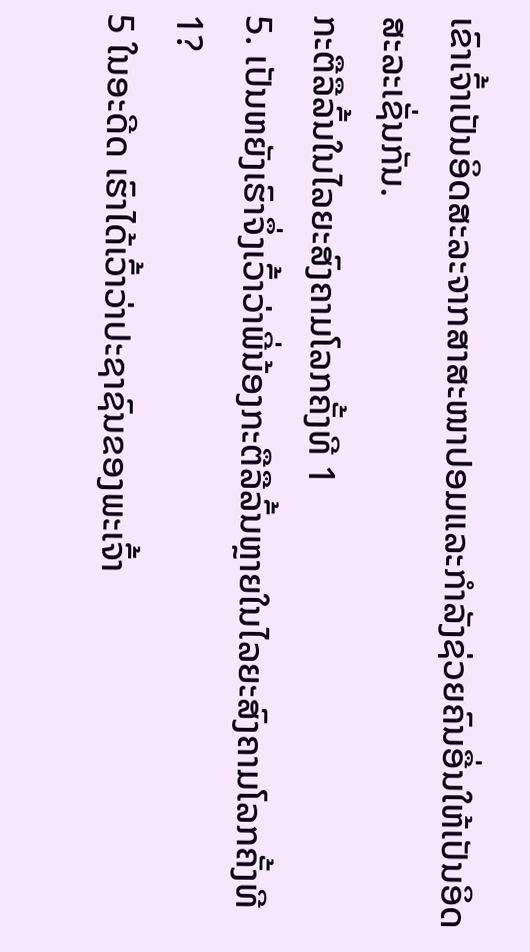ເຂົາເຈົ້າເປັນອິດສະລະຈາກສາສະໜາປອມແລະກຳລັງຊ່ວຍຄົນອື່ນໃຫ້ເປັນອິດສະລະເຊັ່ນກັນ.
ກະຕືລືລົ້ນໃນໄລຍະສົງຄາມໂລກຄັ້ງທີ 1
5. ເປັນຫຍັງເຮົາຈຶ່ງເວົ້າວ່າພີ່ນ້ອງກະຕືລືລົ້ນຫຼາຍໃນໄລຍະສົງຄາມໂລກຄັ້ງທີ 1?
5 ໃນອະດີດ ເຮົາໄດ້ເວົ້າວ່າປະຊາຊົນຂອງພະເຈົ້າ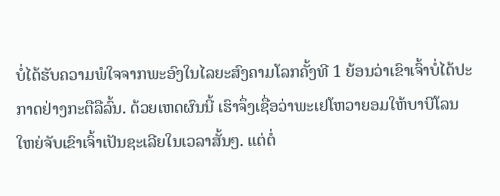ບໍ່ໄດ້ຮັບຄວາມພໍໃຈຈາກພະອົງໃນໄລຍະສົງຄາມໂລກຄັ້ງທີ 1 ຍ້ອນວ່າເຂົາເຈົ້າບໍ່ໄດ້ປະກາດຢ່າງກະຕືລືລົ້ນ. ດ້ວຍເຫດຜົນນີ້ ເຮົາຈຶ່ງເຊື່ອວ່າພະເຢໂຫວາຍອມໃຫ້ບາບີໂລນໃຫຍ່ຈັບເຂົາເຈົ້າເປັນຊະເລີຍໃນເວລາສັ້ນໆ. ແຕ່ຕໍ່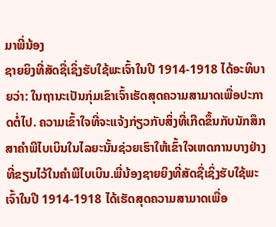ມາພີ່ນ້ອງ
ຊາຍຍິງທີ່ສັດຊື່ເຊິ່ງຮັບໃຊ້ພະເຈົ້າໃນປີ 1914-1918 ໄດ້ອະທິບາຍວ່າ: ໃນຖານະເປັນກຸ່ມເຂົາເຈົ້າເຮັດສຸດຄວາມສາມາດເພື່ອປະກາດຕໍ່ໄປ. ຄວາມເຂົ້າໃຈທີ່ຈະແຈ້ງກ່ຽວກັບສິ່ງທີ່ເກີດຂຶ້ນກັບນັກສຶກສາຄຳພີໄບເບິນໃນໄລຍະນັ້ນຊ່ວຍເຮົາໃຫ້ເຂົ້າໃຈເຫດການບາງຢ່າງທີ່ຂຽນໄວ້ໃນຄຳພີໄບເບິນ.ພີ່ນ້ອງຊາຍຍິງທີ່ສັດຊື່ເຊິ່ງຮັບໃຊ້ພະເຈົ້າໃນປີ 1914-1918 ໄດ້ເຮັດສຸດຄວາມສາມາດເພື່ອ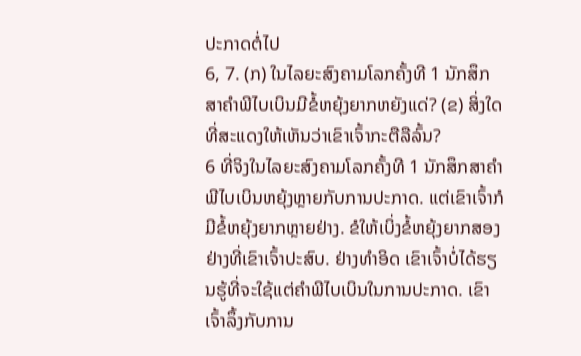ປະກາດຕໍ່ໄປ
6, 7. (ກ) ໃນໄລຍະສົງຄາມໂລກຄັ້ງທີ 1 ນັກສຶກສາຄຳພີໄບເບິນມີຂໍ້ຫຍຸ້ງຍາກຫຍັງແດ່? (ຂ) ສິ່ງໃດທີ່ສະແດງໃຫ້ເຫັນວ່າເຂົາເຈົ້າກະຕືລືລົ້ນ?
6 ທີ່ຈິງໃນໄລຍະສົງຄາມໂລກຄັ້ງທີ 1 ນັກສຶກສາຄຳພີໄບເບິນຫຍຸ້ງຫຼາຍກັບການປະກາດ. ແຕ່ເຂົາເຈົ້າກໍມີຂໍ້ຫຍຸ້ງຍາກຫຼາຍຢ່າງ. ຂໍໃຫ້ເບິ່ງຂໍ້ຫຍຸ້ງຍາກສອງຢ່າງທີ່ເຂົາເຈົ້າປະສົບ. ຢ່າງທຳອິດ ເຂົາເຈົ້າບໍ່ໄດ້ຮຽນຮູ້ທີ່ຈະໃຊ້ແຕ່ຄຳພີໄບເບິນໃນການປະກາດ. ເຂົາເຈົ້າລຶ້ງກັບການ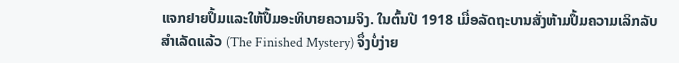ແຈກຢາຍປຶ້ມແລະໃຫ້ປຶ້ມອະທິບາຍຄວາມຈິງ. ໃນຕົ້ນປີ 1918 ເມື່ອລັດຖະບານສັ່ງຫ້າມປຶ້ມຄວາມເລິກລັບສຳເລັດແລ້ວ (The Finished Mystery) ຈຶ່ງບໍ່ງ່າຍ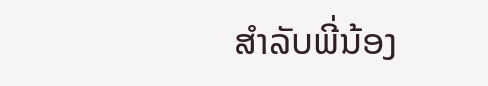ສຳລັບພີ່ນ້ອງ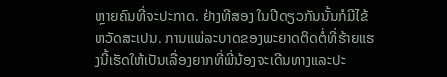ຫຼາຍຄົນທີ່ຈະປະກາດ. ຢ່າງທີສອງ ໃນປີດຽວກັນນັ້ນກໍມີໄຂ້ຫວັດສະເປນ. ການແພ່ລະບາດຂອງພະຍາດຕິດຕໍ່ທີ່ຮ້າຍແຮງນີ້ເຮັດໃຫ້ເປັນເລື່ອງຍາກທີ່ພີ່ນ້ອງຈະເດີນທາງແລະປະ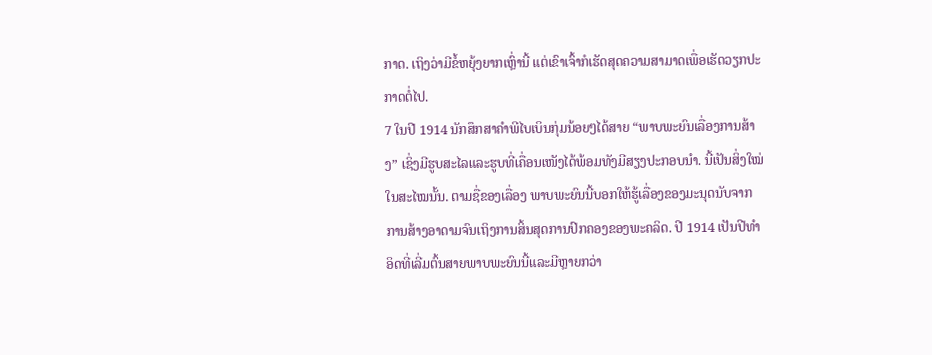ກາດ. ເຖິງວ່າມີຂໍ້ຫຍຸ້ງຍາກເຫຼົ່ານີ້ ແຕ່ເຂົາເຈົ້າກໍເຮັດສຸດຄວາມສາມາດເພື່ອເຮັດວຽກປະກາດຕໍ່ໄປ.
7 ໃນປີ 1914 ນັກສຶກສາຄຳພີໄບເບິນກຸ່ມນ້ອຍໆໄດ້ສາຍ “ພາບພະຍົນເລື່ອງການສ້າງ” ເຊິ່ງມີຮູບສະໄລແລະຮູບທີ່ເຄື່ອນເໜັງໄດ້ພ້ອມທັງມີສຽງປະກອບນຳ. ນີ້ເປັນສິ່ງໃໝ່ໃນສະໄໝນັ້ນ. ຕາມຊື່ຂອງເລື່ອງ ພາບພະຍົນນີ້ບອກໃຫ້ຮູ້ເລື່ອງຂອງມະນຸດນັບຈາກການສ້າງອາດາມຈົນເຖິງການສິ້ນສຸດການປົກຄອງຂອງພະຄລິດ. ປີ 1914 ເປັນປີທຳອິດທີ່ເລີ່ມຕົ້ນສາຍພາບພະຍົນນີ້ແລະມີຫຼາຍກວ່າ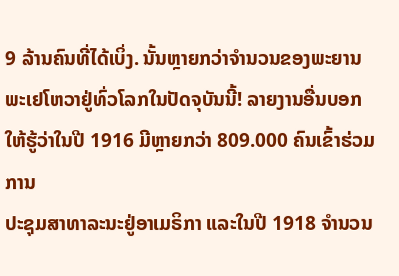9 ລ້ານຄົນທີ່ໄດ້ເບິ່ງ. ນັ້ນຫຼາຍກວ່າຈຳນວນຂອງພະຍານພະເຢໂຫວາຢູ່ທົ່ວໂລກໃນປັດຈຸບັນນີ້! ລາຍງານອື່ນບອກໃຫ້ຮູ້ວ່າໃນປີ 1916 ມີຫຼາຍກວ່າ 809.000 ຄົນເຂົ້າຮ່ວມການ
ປະຊຸມສາທາລະນະຢູ່ອາເມຣິກາ ແລະໃນປີ 1918 ຈຳນວນ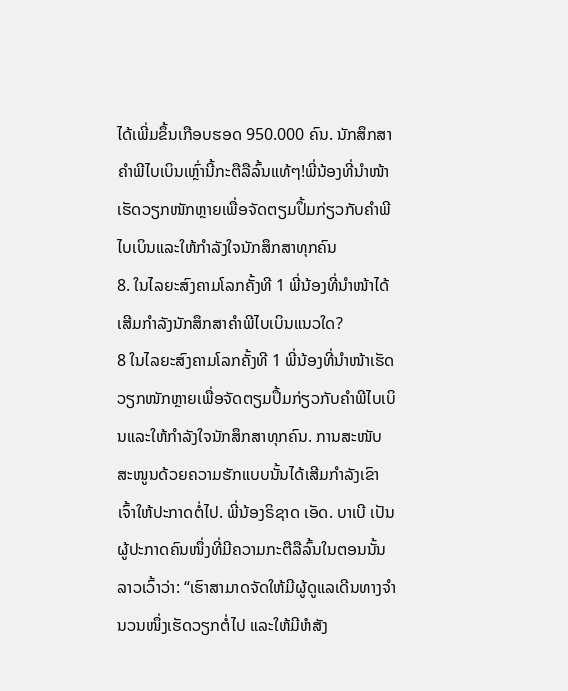ໄດ້ເພີ່ມຂຶ້ນເກືອບຮອດ 950.000 ຄົນ. ນັກສຶກສາຄຳພີໄບເບິນເຫຼົ່ານີ້ກະຕືລືລົ້ນແທ້ໆ!ພີ່ນ້ອງທີ່ນຳໜ້າເຮັດວຽກໜັກຫຼາຍເພື່ອຈັດຕຽມປຶ້ມກ່ຽວກັບຄຳພີໄບເບິນແລະໃຫ້ກຳລັງໃຈນັກສຶກສາທຸກຄົນ
8. ໃນໄລຍະສົງຄາມໂລກຄັ້ງທີ 1 ພີ່ນ້ອງທີ່ນຳໜ້າໄດ້ເສີມກຳລັງນັກສຶກສາຄຳພີໄບເບິນແນວໃດ?
8 ໃນໄລຍະສົງຄາມໂລກຄັ້ງທີ 1 ພີ່ນ້ອງທີ່ນຳໜ້າເຮັດວຽກໜັກຫຼາຍເພື່ອຈັດຕຽມປຶ້ມກ່ຽວກັບຄຳພີໄບເບິນແລະໃຫ້ກຳລັງໃຈນັກສຶກສາທຸກຄົນ. ການສະໜັບສະໜູນດ້ວຍຄວາມຮັກແບບນັ້ນໄດ້ເສີມກຳລັງເຂົາເຈົ້າໃຫ້ປະກາດຕໍ່ໄປ. ພີ່ນ້ອງຣິຊາດ ເອັດ. ບາເບີ ເປັນຜູ້ປະກາດຄົນໜຶ່ງທີ່ມີຄວາມກະຕືລືລົ້ນໃນຕອນນັ້ນ ລາວເວົ້າວ່າ: “ເຮົາສາມາດຈັດໃຫ້ມີຜູ້ດູແລເດີນທາງຈຳນວນໜຶ່ງເຮັດວຽກຕໍ່ໄປ ແລະໃຫ້ມີຫໍສັງ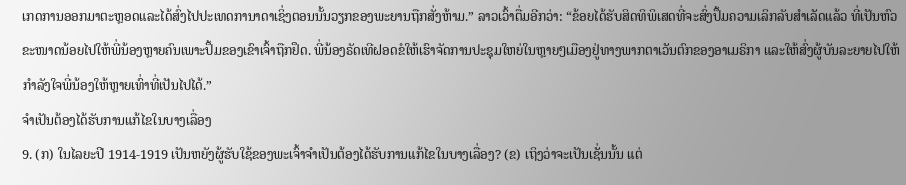ເກດການອອກມາຕະຫຼອດແລະໄດ້ສົ່ງໄປປະເທດການາດາເຊິ່ງຕອນນັ້ນວຽກຂອງພະຍານຖືກສັ່ງຫ້າມ.” ລາວເວົ້າຕື່ມອີກວ່າ: “ຂ້ອຍໄດ້ຮັບສິດທິພິເສດທີ່ຈະສົ່ງປຶ້ມຄວາມເລິກລັບສຳເລັດແລ້ວ ທີ່ເປັນຫົວຂະໜາດນ້ອຍໄປໃຫ້ພີ່ນ້ອງຫຼາຍຄົນເພາະປຶ້ມຂອງເຂົາເຈົ້າຖືກຢຶດ. ພີ່ນ້ອງຣັດເທີຝອດຂໍໃຫ້ເຮົາຈັດການປະຊຸມໃຫຍ່ໃນຫຼາຍໆເມືອງຢູ່ທາງພາກຕາເວັນຕົກຂອງອາເມຣິກາ ແລະໃຫ້ສົ່ງຜູ້ບັນລະຍາຍໄປໃຫ້ກຳລັງໃຈພີ່ນ້ອງໃຫ້ຫຼາຍເທົ່າທີ່ເປັນໄປໄດ້.”
ຈຳເປັນຕ້ອງໄດ້ຮັບການແກ້ໄຂໃນບາງເລື່ອງ
9. (ກ) ໃນໄລຍະປີ 1914-1919 ເປັນຫຍັງຜູ້ຮັບໃຊ້ຂອງພະເຈົ້າຈຳເປັນຕ້ອງໄດ້ຮັບການແກ້ໄຂໃນບາງເລື່ອງ? (ຂ) ເຖິງວ່າຈະເປັນເຊັ່ນນັ້ນ ແຕ່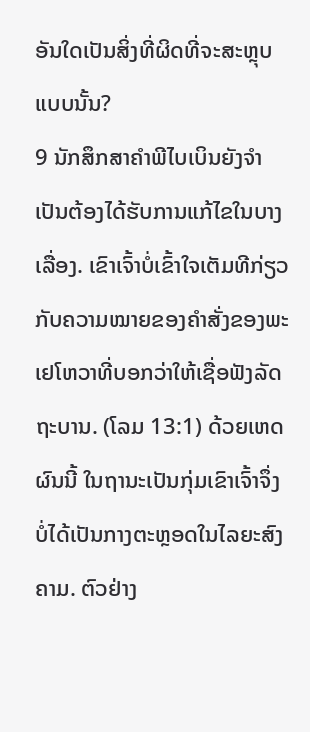ອັນໃດເປັນສິ່ງທີ່ຜິດທີ່ຈະສະຫຼຸບແບບນັ້ນ?
9 ນັກສຶກສາຄຳພີໄບເບິນຍັງຈຳເປັນຕ້ອງໄດ້ຮັບການແກ້ໄຂໃນບາງເລື່ອງ. ເຂົາເຈົ້າບໍ່ເຂົ້າໃຈເຕັມທີກ່ຽວກັບຄວາມໝາຍຂອງຄຳສັ່ງຂອງພະເຢໂຫວາທີ່ບອກວ່າໃຫ້ເຊື່ອຟັງລັດຖະບານ. (ໂລມ 13:1) ດ້ວຍເຫດຜົນນີ້ ໃນຖານະເປັນກຸ່ມເຂົາເຈົ້າຈຶ່ງບໍ່ໄດ້ເປັນກາງຕະຫຼອດໃນໄລຍະສົງຄາມ. ຕົວຢ່າງ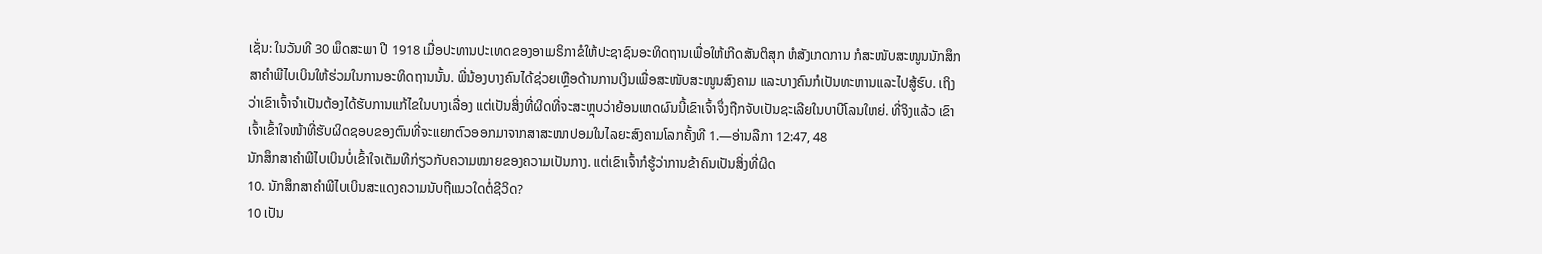ເຊັ່ນ: ໃນວັນທີ 30 ພຶດສະພາ ປີ 1918 ເມື່ອປະທານປະເທດຂອງອາເມຣິກາຂໍໃຫ້ປະຊາຊົນອະທິດຖານເພື່ອໃຫ້ເກີດສັນຕິສຸກ ຫໍສັງເກດການ ກໍສະໜັບສະໜູນນັກສຶກສາຄຳພີໄບເບິນໃຫ້ຮ່ວມໃນການອະທິດຖານນັ້ນ. ພີ່ນ້ອງບາງຄົນໄດ້ຊ່ວຍເຫຼືອດ້ານການເງິນເພື່ອສະໜັບສະໜູນສົງຄາມ ແລະບາງຄົນກໍເປັນທະຫານແລະໄປສູ້ຮົບ. ເຖິງວ່າເຂົາເຈົ້າຈຳເປັນຕ້ອງໄດ້ຮັບການແກ້ໄຂໃນບາງເລື່ອງ ແຕ່ເປັນສິ່ງທີ່ຜິດທີ່ຈະສະຫຼຸບວ່າຍ້ອນເຫດຜົນນີ້ເຂົາເຈົ້າຈຶ່ງຖືກຈັບເປັນຊະເລີຍໃນບາບີໂລນໃຫຍ່. ທີ່ຈິງແລ້ວ ເຂົາເຈົ້າເຂົ້າໃຈໜ້າທີ່ຮັບຜິດຊອບຂອງຕົນທີ່ຈະແຍກຕົວອອກມາຈາກສາສະໜາປອມໃນໄລຍະສົງຄາມໂລກຄັ້ງທີ 1.—ອ່ານລືກາ 12:47, 48
ນັກສຶກສາຄຳພີໄບເບິນບໍ່ເຂົ້າໃຈເຕັມທີກ່ຽວກັບຄວາມໝາຍຂອງຄວາມເປັນກາງ. ແຕ່ເຂົາເຈົ້າກໍຮູ້ວ່າການຂ້າຄົນເປັນສິ່ງທີ່ຜິດ
10. ນັກສຶກສາຄຳພີໄບເບິນສະແດງຄວາມນັບຖືແນວໃດຕໍ່ຊີວິດ?
10 ເປັນ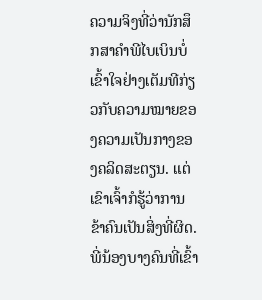ຄວາມຈິງທີ່ວ່ານັກສຶກສາຄຳພີໄບເບິນບໍ່ເຂົ້າໃຈຢ່າງເຕັມທີກ່ຽວກັບຄວາມໝາຍຂອງຄວາມເປັນກາງຂອງຄລິດສະຕຽນ. ແຕ່ເຂົາເຈົ້າກໍຮູ້ວ່າການຂ້າຄົນເປັນສິ່ງທີ່ຜິດ. ພີ່ນ້ອງບາງຄົນທີ່ເຂົ້າ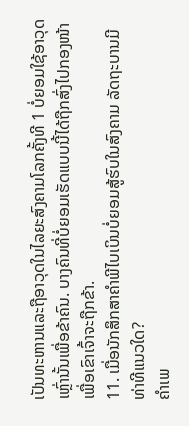ເປັນທະຫານແລະຖືອາວຸດໃນໄລຍະສົງຄາມໂລກຄັ້ງທີ 1 ບໍ່ຍອມໃຊ້ອາວຸດເຫຼົ່ານັ້ນເພື່ອຂ້າຄົນ. ບາງຄົນທີ່ບໍ່ຍອມເຮັດແບບນີ້ໄດ້ຖືກສົ່ງໄປກອງໜ້າເພື່ອເຂົາເຈົ້າຈະຖືກຂ້າ.
11. ເມື່ອນັກສຶກສາຄຳພີໄບເບິນບໍ່ຍອມສູ້ຮົບໃນສົງຄາມ ລັດຖະບານມີທ່າທີແນວໃດ?
ຄຳເພ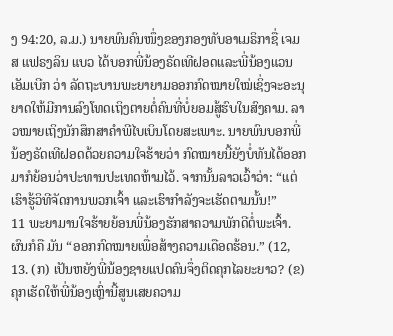ງ 94:20, ລ.ມ.) ນາຍພົນຄົນໜຶ່ງຂອງກອງທັບອາເມຣິກາຊື່ ເຈມສ ແຟຣງລິນ ແບວ ໄດ້ບອກພີ່ນ້ອງຣັດເທີຝອດແລະພີ່ນ້ອງແວນ ເອັມເບີກ ວ່າ ລັດຖະບານພະຍາຍາມອອກກົດໝາຍໃໝ່ເຊິ່ງຈະອະນຸຍາດໃຫ້ມີການລົງໂທດເຖິງຕາຍຕໍ່ຄົນທີ່ບໍ່ຍອມສູ້ຮົບໃນສົງຄາມ. ລາວໝາຍເຖິງນັກສຶກສາຄຳພີໄບເບິນໂດຍສະເພາະ. ນາຍພົນບອກພີ່ນ້ອງຣັດເທີຝອດດ້ວຍຄວາມໃຈຮ້າຍວ່າ ກົດໝາຍນີ້ຍັງບໍ່ທັນໄດ້ອອກມາກໍຍ້ອນວ່າປະທານປະເທດຫ້າມໄວ້. ຈາກນັ້ນລາວເວົ້າວ່າ: “ແຕ່ເຮົາຮູ້ວິທີຈັດການພວກເຈົ້າ ແລະເຮົາກຳລັງຈະເຮັດຕາມນັ້ນ!”
11 ພະຍາມານໃຈຮ້າຍຍ້ອນພີ່ນ້ອງຮັກສາຄວາມພັກດີຕໍ່ພະເຈົ້າ. ຜົນກໍຄື ມັນ “ອອກກົດໝາຍເພື່ອສ້າງຄວາມເດືອດຮ້ອນ.” (12, 13. (ກ) ເປັນຫຍັງພີ່ນ້ອງຊາຍແປດຄົນຈຶ່ງຕິດຄຸກໄລຍະຍາວ? (ຂ) ຄຸກເຮັດໃຫ້ພີ່ນ້ອງເຫຼົ່ານີ້ສູນເສຍຄວາມ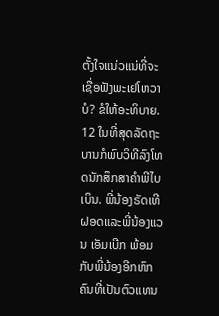ຕັ້ງໃຈແນ່ວແນ່ທີ່ຈະເຊື່ອຟັງພະເຢໂຫວາບໍ? ຂໍໃຫ້ອະທິບາຍ.
12 ໃນທີ່ສຸດລັດຖະບານກໍພົບວິທີລົງໂທດນັກສຶກສາຄຳພີໄບເບິນ. ພີ່ນ້ອງຣັດເທີຝອດແລະພີ່ນ້ອງແວນ ເອັມເບີກ ພ້ອມກັບພີ່ນ້ອງອີກຫົກຄົນທີ່ເປັນຕົວແທນ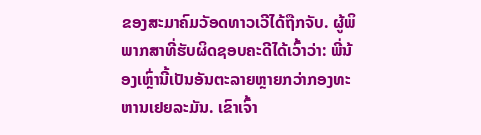ຂອງສະມາຄົມວັອດທາວເວີໄດ້ຖືກຈັບ. ຜູ້ພິພາກສາທີ່ຮັບຜິດຊອບຄະດີໄດ້ເວົ້າວ່າ: ພີ່ນ້ອງເຫຼົ່ານີ້ເປັນອັນຕະລາຍຫຼາຍກວ່າກອງທະຫານເຢຍລະມັນ. ເຂົາເຈົ້າ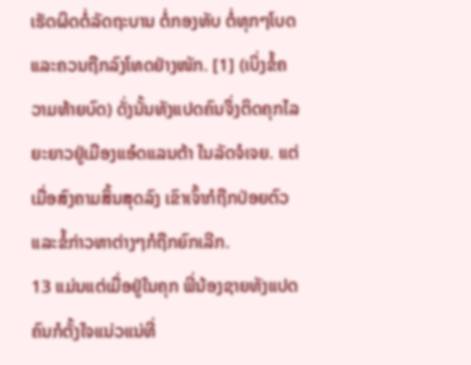ເຮັດຜິດຕໍ່ລັດຖະບານ ຕໍ່ກອງທັບ ຕໍ່ທຸກໆໂບດ ແລະຄວນຖືກລົງໂທດຢ່າງໜັກ. [1] (ເບິ່ງຂໍ້ຄວາມທ້າຍບົດ) ດັ່ງນັ້ນທັງແປດຄົນຈຶ່ງຕິດຄຸກໄລຍະຍາວຢູ່ເມືອງແອ໋ດແລນຕ້າ ໃນລັດຈໍເຈຍ. ແຕ່ເມື່ອສົງຄາມສິ້ນສຸດລົງ ເຂົາເຈົ້າກໍຖືກປ່ອຍຕົວແລະຂໍ້ກ່າວຫາຕ່າງໆກໍຖືກຍົກເລີກ.
13 ແມ່ນແຕ່ເມື່ອຢູ່ໃນຄຸກ ພີ່ນ້ອງຊາຍທັງແປດຄົນກໍຕັ້ງໃຈແນ່ວແນ່ທີ່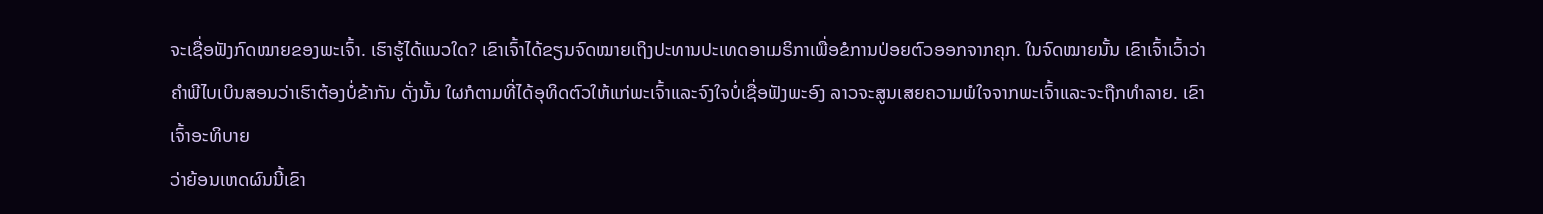ຈະເຊື່ອຟັງກົດໝາຍຂອງພະເຈົ້າ. ເຮົາຮູ້ໄດ້ແນວໃດ? ເຂົາເຈົ້າໄດ້ຂຽນຈົດໝາຍເຖິງປະທານປະເທດອາເມຣິກາເພື່ອຂໍການປ່ອຍຕົວອອກຈາກຄຸກ. ໃນຈົດໝາຍນັ້ນ ເຂົາເຈົ້າເວົ້າວ່າຄຳພີໄບເບິນສອນວ່າເຮົາຕ້ອງບໍ່ຂ້າກັນ ດັ່ງນັ້ນ ໃຜກໍຕາມທີ່ໄດ້ອຸທິດຕົວໃຫ້ແກ່ພະເຈົ້າແລະຈົງໃຈບໍ່ເຊື່ອຟັງພະອົງ ລາວຈະສູນເສຍຄວາມພໍໃຈຈາກພະເຈົ້າແລະຈະຖືກທຳລາຍ. ເຂົາເຈົ້າອະທິບາຍ
ວ່າຍ້ອນເຫດຜົນນີ້ເຂົາ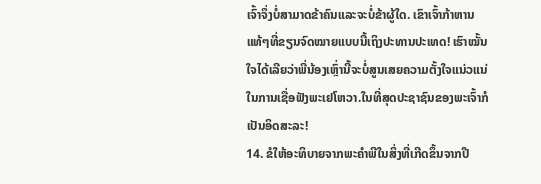ເຈົ້າຈຶ່ງບໍ່ສາມາດຂ້າຄົນແລະຈະບໍ່ຂ້າຜູ້ໃດ. ເຂົາເຈົ້າກ້າຫານແທ້ໆທີ່ຂຽນຈົດໝາຍແບບນີ້ເຖິງປະທານປະເທດ! ເຮົາໝັ້ນໃຈໄດ້ເລີຍວ່າພີ່ນ້ອງເຫຼົ່ານີ້ຈະບໍ່ສູນເສຍຄວາມຕັ້ງໃຈແນ່ວແນ່ໃນການເຊື່ອຟັງພະເຢໂຫວາ.ໃນທີ່ສຸດປະຊາຊົນຂອງພະເຈົ້າກໍເປັນອິດສະລະ!
14. ຂໍໃຫ້ອະທິບາຍຈາກພະຄຳພີໃນສິ່ງທີ່ເກີດຂຶ້ນຈາກປີ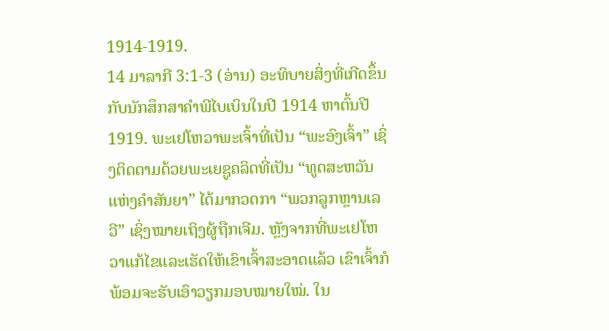1914-1919.
14 ມາລາກີ 3:1-3 (ອ່ານ) ອະທິບາຍສິ່ງທີ່ເກີດຂຶ້ນກັບນັກສຶກສາຄຳພີໄບເບິນໃນປີ 1914 ຫາຕົ້ນປີ 1919. ພະເຢໂຫວາພະເຈົ້າທີ່ເປັນ “ພະອົງເຈົ້າ” ເຊິ່ງຕິດຕາມດ້ວຍພະເຍຊູຄລິດທີ່ເປັນ “ທູດສະຫວັນແຫ່ງຄຳສັນຍາ” ໄດ້ມາກວດກາ “ພວກລູກຫຼານເລວີ” ເຊິ່ງໝາຍເຖິງຜູ້ຖືກເຈີມ. ຫຼັງຈາກທີ່ພະເຢໂຫວາແກ້ໄຂແລະເຮັດໃຫ້ເຂົາເຈົ້າສະອາດແລ້ວ ເຂົາເຈົ້າກໍພ້ອມຈະຮັບເອົາວຽກມອບໝາຍໃໝ່. ໃນ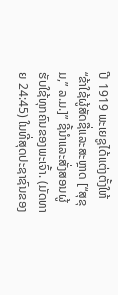ປີ 1919 ພະເຍຊູໄດ້ແຕ່ງຕັ້ງໃຫ້ “ຂ້າໃຊ້ຜູ້ສັດຊື່ແລະສະຫຼາດ [“ສຸຂຸມ,” ລ.ມ.]” ຊີ້ນຳແລະສັ່ງສອນຜູ້ຮັບໃຊ້ທຸກຄົນຂອງພະເຈົ້າ. (ມັດທາຍ 24:45) ໃນທີ່ສຸດປະຊາຊົນຂອງ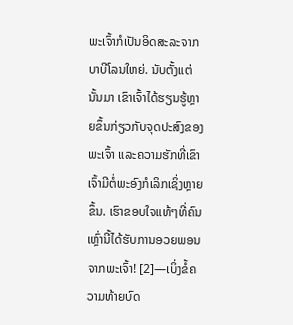ພະເຈົ້າກໍເປັນອິດສະລະຈາກບາບີໂລນໃຫຍ່. ນັບຕັ້ງແຕ່ນັ້ນມາ ເຂົາເຈົ້າໄດ້ຮຽນຮູ້ຫຼາຍຂຶ້ນກ່ຽວກັບຈຸດປະສົງຂອງພະເຈົ້າ ແລະຄວາມຮັກທີ່ເຂົາເຈົ້າມີຕໍ່ພະອົງກໍເລິກເຊິ່ງຫຼາຍຂຶ້ນ. ເຮົາຂອບໃຈແທ້ໆທີ່ຄົນເຫຼົ່ານີ້ໄດ້ຮັບການອວຍພອນຈາກພະເຈົ້າ! [2]—ເບິ່ງຂໍ້ຄວາມທ້າຍບົດ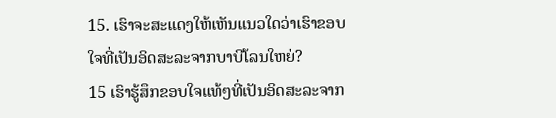15. ເຮົາຈະສະແດງໃຫ້ເຫັນແນວໃດວ່າເຮົາຂອບໃຈທີ່ເປັນອິດສະລະຈາກບາບີໂລນໃຫຍ່?
15 ເຮົາຮູ້ສຶກຂອບໃຈແທ້ໆທີ່ເປັນອິດສະລະຈາກ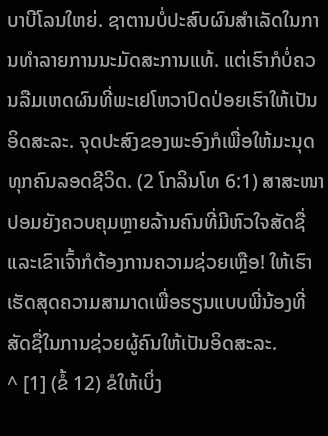ບາບີໂລນໃຫຍ່. ຊາຕານບໍ່ປະສົບຜົນສຳເລັດໃນການທຳລາຍການນະມັດສະການແທ້. ແຕ່ເຮົາກໍບໍ່ຄວນລືມເຫດຜົນທີ່ພະເຢໂຫວາປົດປ່ອຍເຮົາໃຫ້ເປັນອິດສະລະ. ຈຸດປະສົງຂອງພະອົງກໍເພື່ອໃຫ້ມະນຸດທຸກຄົນລອດຊີວິດ. (2 ໂກລິນໂທ 6:1) ສາສະໜາປອມຍັງຄວບຄຸມຫຼາຍລ້ານຄົນທີ່ມີຫົວໃຈສັດຊື່ ແລະເຂົາເຈົ້າກໍຕ້ອງການຄວາມຊ່ວຍເຫຼືອ! ໃຫ້ເຮົາເຮັດສຸດຄວາມສາມາດເພື່ອຮຽນແບບພີ່ນ້ອງທີ່ສັດຊື່ໃນການຊ່ວຍຜູ້ຄົນໃຫ້ເປັນອິດສະລະ.
^ [1] (ຂໍ້ 12) ຂໍໃຫ້ເບິ່ງ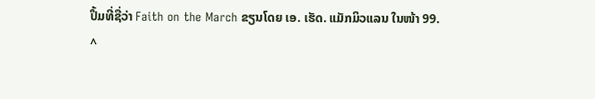ປຶ້ມທີ່ຊື່ວ່າ Faith on the March ຂຽນໂດຍ ເອ. ເຮັດ. ແມັກມິວແລນ ໃນໜ້າ 99.
^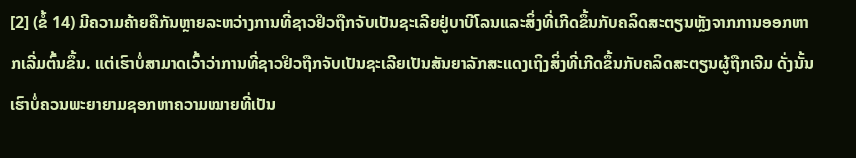[2] (ຂໍ້ 14) ມີຄວາມຄ້າຍຄືກັນຫຼາຍລະຫວ່າງການທີ່ຊາວຢິວຖືກຈັບເປັນຊະເລີຍຢູ່ບາບີໂລນແລະສິ່ງທີ່ເກີດຂຶ້ນກັບຄລິດສະຕຽນຫຼັງຈາກການອອກຫາກເລີ່ມຕົ້ນຂຶ້ນ. ແຕ່ເຮົາບໍ່ສາມາດເວົ້າວ່າການທີ່ຊາວຢິວຖືກຈັບເປັນຊະເລີຍເປັນສັນຍາລັກສະແດງເຖິງສິ່ງທີ່ເກີດຂຶ້ນກັບຄລິດສະຕຽນຜູ້ຖືກເຈີມ ດັ່ງນັ້ນ ເຮົາບໍ່ຄວນພະຍາຍາມຊອກຫາຄວາມໝາຍທີ່ເປັນ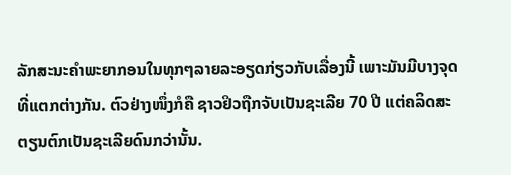ລັກສະນະຄຳພະຍາກອນໃນທຸກໆລາຍລະອຽດກ່ຽວກັບເລື່ອງນີ້ ເພາະມັນມີບາງຈຸດທີ່ແຕກຕ່າງກັນ. ຕົວຢ່າງໜຶ່ງກໍຄື ຊາວຢິວຖືກຈັບເປັນຊະເລີຍ 70 ປີ ແຕ່ຄລິດສະຕຽນຕົກເປັນຊະເລີຍດົນກວ່ານັ້ນ.